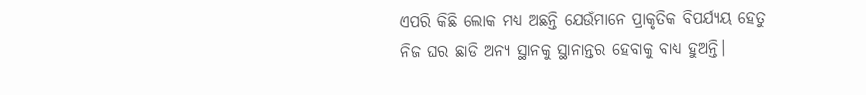ଏପରି କିଛି ଲୋକ ମଧ୍ୟ ଅଛନ୍ତି ଯେଉଁମାନେ ପ୍ରାକୃତିକ ବିପର୍ଯ୍ୟୟ ହେତୁ ନିଜ ଘର ଛାଡି ଅନ୍ୟ ସ୍ଥାନକୁ ସ୍ଥାନାନ୍ତର ହେବାକୁ ବାଧ୍ୟ ହୁଅନ୍ତି।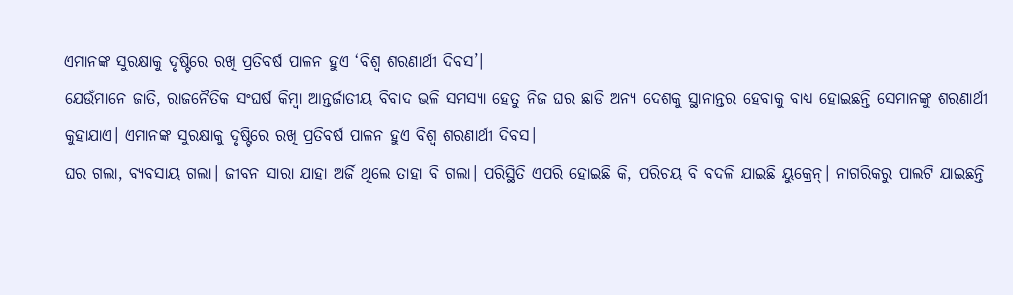ଏମାନଙ୍କ ସୁରକ୍ଷାକୁ ଦୃଷ୍ଟିରେ ରଖି ପ୍ରତିବର୍ଷ ପାଳନ ହୁଏ ‘ବିଶ୍ୱ ଶରଣାର୍ଥୀ ଦିବସ’।
ଯେଉଁମାନେ ଜାତି, ରାଜନୈତିକ ସଂଘର୍ଷ କିମ୍ବା ଆନ୍ତର୍ଜାତୀୟ ବିବାଦ ଭଳି ସମସ୍ୟା ହେତୁ ନିଜ ଘର ଛାଡି ଅନ୍ୟ ଦେଶକୁ ସ୍ଥାନାନ୍ତର ହେବାକୁ ବାଧ୍ୟ ହୋଇଛନ୍ତି ସେମାନଙ୍କୁ ଶରଣାର୍ଥୀ କୁହାଯାଏ। ଏମାନଙ୍କ ସୁରକ୍ଷାକୁ ଦୃଷ୍ଟିରେ ରଖି ପ୍ରତିବର୍ଷ ପାଳନ ହୁଏ ବିଶ୍ୱ ଶରଣାର୍ଥୀ ଦିବସ।
ଘର ଗଲା, ବ୍ୟବସାୟ ଗଲା। ଜୀବନ ସାରା ଯାହା ଅର୍ଜି ଥିଲେ ତାହା ବି ଗଲା। ପରିସ୍ଥିତି ଏପରି ହୋଇଛି କି, ପରିଚୟ ବି ବଦଳି ଯାଇଛି ୟୁକ୍ରେନ୍। ନାଗରିକରୁ ପାଲଟି ଯାଇଛନ୍ତି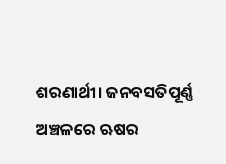ଶରଣାର୍ଥୀ। ଜନବସତିପୂର୍ଣ୍ଣ ଅଞ୍ଚଳରେ ଋଷର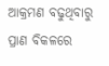ଆକ୍ରମଣ ବଢୁଥିବାରୁ ପ୍ରାଣ ବିକଳରେ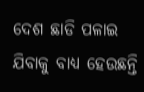ଦେଶ ଛାଡି ପଳାଇ ଯିବାକୁ ବାଧ୍ୟ ହେଉଛନ୍ତି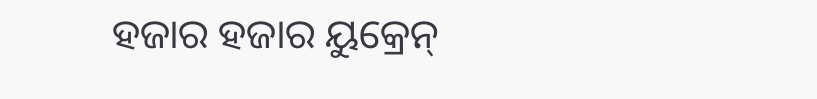ହଜାର ହଜାର ୟୁକ୍ରେନ୍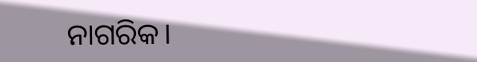ନାଗରିକ।